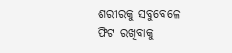ଶରୀରକୁ ସବୁବେଳେ ଫିଟ ରଖିବାକୁ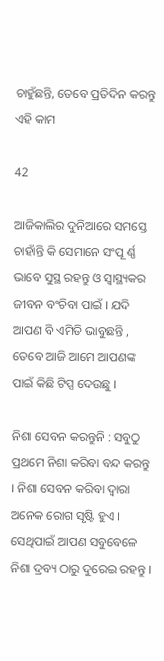ଚାହୁଁଛନ୍ତି, ତେବେ ପ୍ରତିଦିନ କରନ୍ତୁ ଏହି କାମ

42

ଆଜିକାଲିର ଦୁନିଆରେ ସମସ୍ତେ ଚାହାଁନ୍ତି କି ସେମାନେ ସଂପୂ ର୍ଣ୍ଣ ଭାବେ ସୁସ୍ଥ ରହନ୍ତୁ ଓ ସ୍ୱାସ୍ଥ୍ୟକର ଜୀବନ ବଂଚିବା ପାଇଁ । ଯଦି ଆପଣ ବି ଏମିତି ଭାବୁଛନ୍ତି , ତେବେ ଆଜି ଆମେ ଆପଣଙ୍କ ପାଇଁ କିଛି ଟିପ୍ସ ଦେଉଛୁ ।

ନିଶା ସେବନ କରନ୍ତୁନି : ସବୁଠୁ ପ୍ରଥମେ ନିଶା କରିବା ବନ୍ଦ କରନ୍ତୁ । ନିଶା ସେବନ କରିବା ଦ୍ୱାରା ଅନେକ ରୋଗ ସୃଷ୍ଟି ହୁଏ । ସେଥିପାଇଁ ଆପଣ ସବୁବେଳେ ନିଶା ଦ୍ରବ୍ୟ ଠାରୁ ଦୁରେଇ ରହନ୍ତୁ ।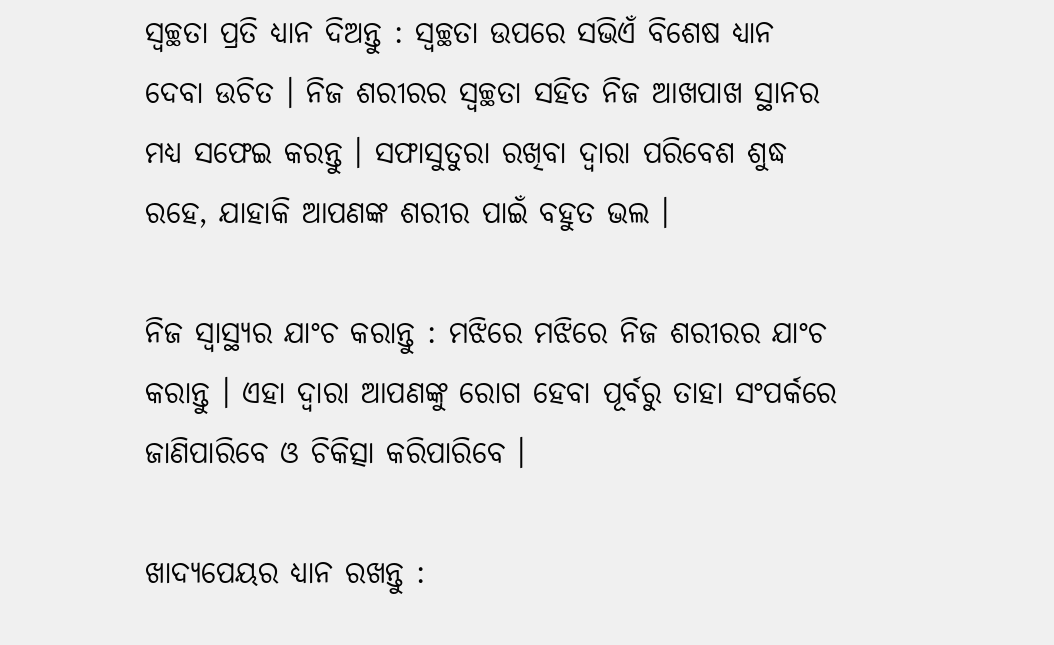ସ୍ୱଚ୍ଛତା ପ୍ରତି ଧ୍ୟାନ ଦିଅନ୍ତୁ : ସ୍ୱଚ୍ଛତା ଉପରେ ସଭିଏଁ ବିଶେଷ ଧ୍ୟାନ ଦେବା ଉଚିତ । ନିଜ ଶରୀରର ସ୍ୱଚ୍ଛତା ସହିତ ନିଜ ଆଖପାଖ ସ୍ଥାନର ମଧ୍ୟ ସଫେଇ କରନ୍ତୁ । ସଫାସୁତୁରା ରଖିବା ଦ୍ୱାରା ପରିବେଶ ଶୁଦ୍ଧ ରହେ, ଯାହାକି ଆପଣଙ୍କ ଶରୀର ପାଇଁ ବହୁତ ଭଲ ।

ନିଜ ସ୍ୱାସ୍ଥ୍ୟର ଯାଂଚ କରାନ୍ତୁ : ମଝିରେ ମଝିରେ ନିଜ ଶରୀରର ଯାଂଚ କରାନ୍ତୁ । ଏହା ଦ୍ୱାରା ଆପଣଙ୍କୁ ରୋଗ ହେବା ପୂର୍ବରୁ ତାହା ସଂପର୍କରେ ଜାଣିପାରିବେ ଓ ଚିକିତ୍ସା କରିପାରିବେ ।

ଖାଦ୍ୟପେୟର ଧ୍ୟାନ ରଖନ୍ତୁ :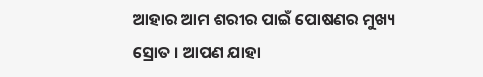ଆହାର ଆମ ଶରୀର ପାଇଁ ପୋଷଣର ମୁଖ୍ୟ ସ୍ରୋତ । ଆପଣ ଯାହା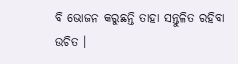ବି ଭୋଜନ କରୁଛନ୍ତି ତାହା ସନ୍ତୁଳିତ ରହିବା ଉଚିତ ।